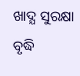ଖାଦ୍ଯ ସୁରକ୍ଷା ବୃଦ୍ଧି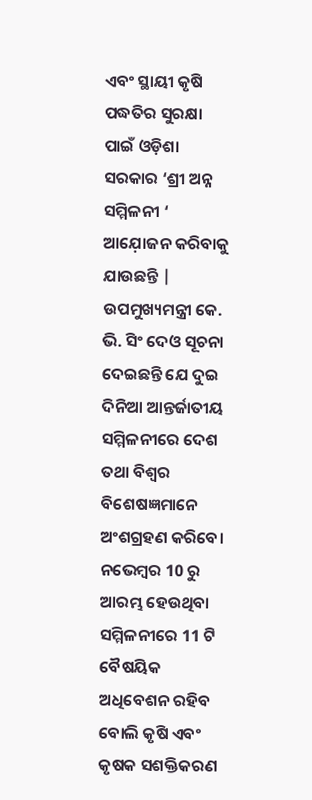ଏବଂ ସ୍ଥାୟୀ କୃଷି ପଦ୍ଧତିର ସୁରକ୍ଷା ପାଇଁ ଓଡ଼ିଶା ସରକାର ‘ଶ୍ରୀ ଅନ୍ନ ସମ୍ମିଳନୀ ‘ ଆଯ଼ୋଜନ କରିବାକୁ ଯାଉଛନ୍ତି | ଉପମୁଖ୍ୟମନ୍ତ୍ରୀ କେ. ଭି. ସିଂ ଦେଓ ସୂଚନା ଦେଇଛନ୍ତି ଯେ ଦୁଇ ଦିନିଆ ଆନ୍ତର୍ଜାତୀୟ ସମ୍ମିଳନୀରେ ଦେଶ ତଥା ବିଶ୍ୱର ବିଶେଷଜ୍ଞମାନେ ଅଂଶଗ୍ରହଣ କରିବେ। ନଭେମ୍ବର 10 ରୁ ଆରମ୍ଭ ହେଉଥିବା ସମ୍ମିଳନୀରେ 11 ଟି ବୈଷୟିକ ଅଧିବେଶନ ରହିବ ବୋଲି କୃଷି ଏବଂ କୃଷକ ସଶକ୍ତିକରଣ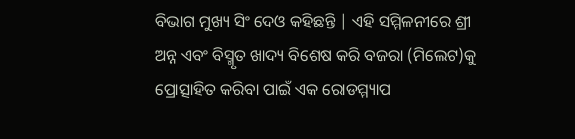ବିଭାଗ ମୁଖ୍ୟ ସିଂ ଦେଓ କହିଛନ୍ତି | ଏହି ସମ୍ମିଳନୀରେ ଶ୍ରୀ ଅନ୍ନ ଏବଂ ବିସ୍ମୃତ ଖାଦ୍ୟ ବିଶେଷ କରି ବଜରା (ମିଲେଟ)କୁ ପ୍ରୋତ୍ସାହିତ କରିବା ପାଇଁ ଏକ ରୋଡମ୍ମ୍ୟାପ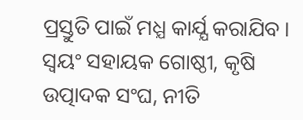ପ୍ରସ୍ତୁତି ପାଇଁ ମଧ୍ଯ କାର୍ଯ୍ଯ କରାଯିବ। ସ୍ୱୟଂ ସହାୟକ ଗୋଷ୍ଠୀ, କୃଷି ଉତ୍ପାଦକ ସଂଘ, ନୀତି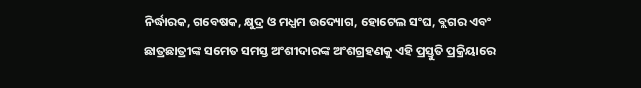ନିର୍ଦ୍ଧାରକ, ଗବେଷକ, କ୍ଷୁଦ୍ର ଓ ମଧ୍ଯମ ଉଦ୍ୟୋଗ, ହୋଟେଲ ସଂଘ, ବ୍ଲଗର ଏବଂ ଛାତ୍ରଛାତ୍ରୀଙ୍କ ସମେତ ସମସ୍ତ ଅଂଶୀଦାରଙ୍କ ଅଂଶଗ୍ରହଣକୁ ଏହି ପ୍ରସ୍ତୁତି ପ୍ରକ୍ରିୟାରେ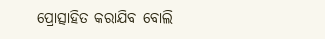ପ୍ରୋତ୍ସାହିତ କରାଯିବ ବୋଲି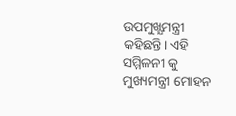ଉପମୁଖ୍ଯମନ୍ତ୍ରୀ କହିଛନ୍ତି। ଏହି ସମ୍ମିଳନୀ କୁ ମୁଖ୍ୟମନ୍ତ୍ରୀ ମୋହନ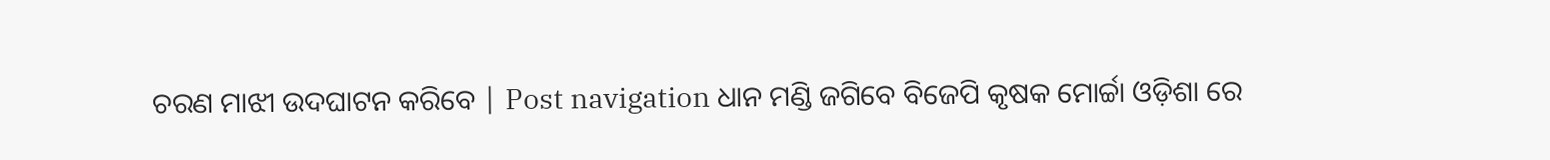ଚରଣ ମାଝୀ ଉଦଘାଟନ କରିବେ | Post navigation ଧାନ ମଣ୍ଡି ଜଗିବେ ବିଜେପି କୃଷକ ମୋର୍ଚ୍ଚା ଓଡ଼ିଶା ରେ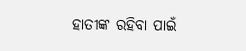ହାତୀଙ୍କ ରହିବା ପାଇଁ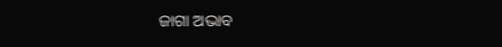ଜାଗା ଅଭାବ